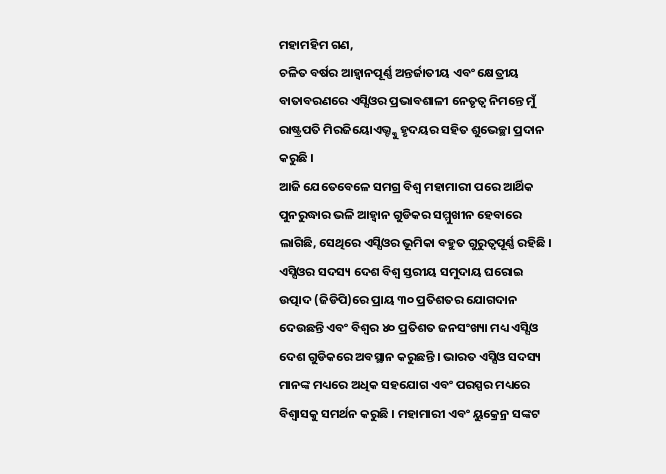ମହାମହିମ ଗଣ,
ଚଳିତ ବର୍ଷର ଆହ୍ୱାନପୂର୍ଣ୍ଣ ଅନ୍ତର୍ଜାତୀୟ ଏବଂ କ୍ଷେତ୍ରୀୟ ବାତାବରଣରେ ଏସ୍ସିଓର ପ୍ରଭାବଶାଳୀ ନେତୃତ୍ୱ ନିମନ୍ତେ ମୁଁ ରାଷ୍ଟ୍ରପତି ମିରଜିୟୋଏଭ୍ଙ୍କୁ ହୃଦୟର ସହିତ ଶୁଭେଚ୍ଛା ପ୍ରଦାନ କରୁଛି ।
ଆଜି ଯେତେବେଳେ ସମଗ୍ର ବିଶ୍ୱ ମହାମାରୀ ପରେ ଆର୍ଥିକ ପୁନରୁଦ୍ଧାର ଭଳି ଆହ୍ୱାନ ଗୁଡିକର ସମ୍ମୁଖୀନ ହେବାରେ ଲାଗିଛି, ସେଥିରେ ଏସ୍ସିଓର ଭୂମିକା ବହୁତ ଗୁରୁତ୍ୱପୂର୍ଣ୍ଣ ରହିଛି । ଏସ୍ସିଓର ସଦସ୍ୟ ଦେଶ ବିଶ୍ୱ ସ୍ତରୀୟ ସମୁଦାୟ ଘରୋଇ ଉତ୍ପାଦ (ଜିଡିପି)ରେ ପ୍ରାୟ ୩୦ ପ୍ରତିଶତର ଯୋଗଦାନ ଦେଉଛନ୍ତି ଏବଂ ବିଶ୍ୱର ୪୦ ପ୍ରତିଶତ ଜନସଂଖ୍ୟା ମଧ୍ୟ ଏସ୍ସିଓ ଦେଶ ଗୁଡିକରେ ଅବସ୍ଥାନ କରୁଛନ୍ତି । ଭାରତ ଏସ୍ସିଓ ସଦସ୍ୟ ମାନଙ୍କ ମଧ୍ୟରେ ଅଧିକ ସହଯୋଗ ଏବଂ ପରସ୍ପର ମଧ୍ୟରେ ବିଶ୍ୱାସକୁ ସମର୍ଥନ କରୁଛି । ମହାମାରୀ ଏବଂ ୟୁକ୍ରେନ୍ର ସଙ୍କଟ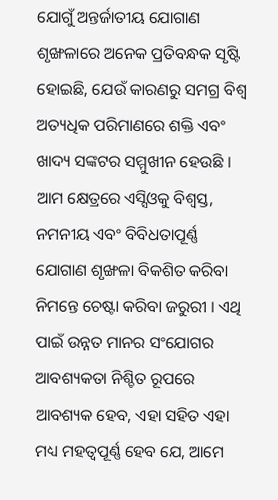ଯୋଗୁଁ ଅନ୍ତର୍ଜାତୀୟ ଯୋଗାଣ ଶୃଙ୍ଖଳାରେ ଅନେକ ପ୍ରତିବନ୍ଧକ ସୃଷ୍ଟି ହୋଇଛି, ଯେଉଁ କାରଣରୁ ସମଗ୍ର ବିଶ୍ୱ ଅତ୍ୟଧିକ ପରିମାଣରେ ଶକ୍ତି ଏବଂ ଖାଦ୍ୟ ସଙ୍କଟର ସମ୍ମୁଖୀନ ହେଉଛି । ଆମ କ୍ଷେତ୍ରରେ ଏସ୍ସିଓକୁ ବିଶ୍ୱସ୍ତ, ନମନୀୟ ଏବଂ ବିବିଧତାପୂର୍ଣ୍ଣ ଯୋଗାଣ ଶୃଙ୍ଖଳା ବିକଶିତ କରିବା ନିମନ୍ତେ ଚେଷ୍ଟା କରିବା ଜରୁରୀ । ଏଥି ପାଇଁ ଉନ୍ନତ ମାନର ସଂଯୋଗର ଆବଶ୍ୟକତା ନିଶ୍ଚିତ ରୂପରେ ଆବଶ୍ୟକ ହେବ, ଏହା ସହିତ ଏହା ମଧ୍ୟ ମହତ୍ୱପୂର୍ଣ୍ଣ ହେବ ଯେ, ଆମେ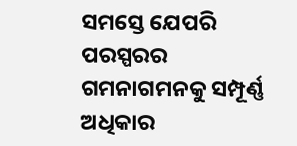ସମସ୍ତେ ଯେପରି ପରସ୍ପରର ଗମନାଗମନକୁ ସମ୍ପୂର୍ଣ୍ଣ ଅଧିକାର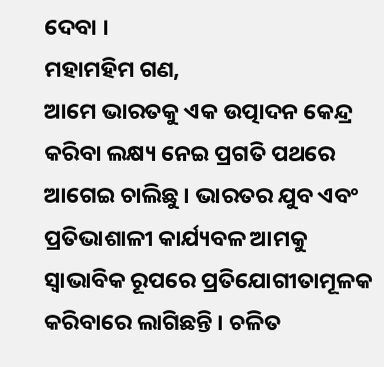ଦେବା ।
ମହାମହିମ ଗଣ,
ଆମେ ଭାରତକୁ ଏକ ଉତ୍ପାଦନ କେନ୍ଦ୍ର କରିବା ଲକ୍ଷ୍ୟ ନେଇ ପ୍ରଗତି ପଥରେ ଆଗେଇ ଚାଲିଛୁ । ଭାରତର ଯୁବ ଏବଂ ପ୍ରତିଭାଶାଳୀ କାର୍ଯ୍ୟବଳ ଆମକୁ ସ୍ୱାଭାବିକ ରୂପରେ ପ୍ରତିଯୋଗୀତାମୂଳକ କରିବାରେ ଲାଗିଛନ୍ତି । ଚଳିତ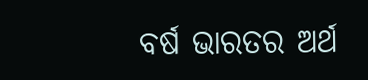ବର୍ଷ ଭାରତର ଅର୍ଥ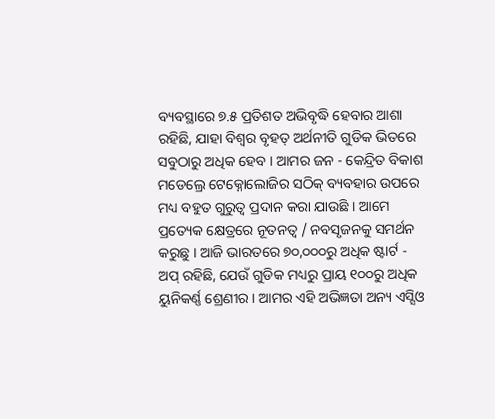ବ୍ୟବସ୍ଥାରେ ୭.୫ ପ୍ରତିଶତ ଅଭିବୃଦ୍ଧି ହେବାର ଆଶା ରହିଛି, ଯାହା ବିଶ୍ୱର ବୃହତ୍ ଅର୍ଥନୀତି ଗୁଡିକ ଭିତରେ ସବୁଠାରୁ ଅଧିକ ହେବ । ଆମର ଜନ - କେନ୍ଦ୍ରିତ ବିକାଶ ମଡେଲ୍ରେ ଟେକ୍ନୋଲୋଜିର ସଠିକ୍ ବ୍ୟବହାର ଉପରେ ମଧ୍ୟ ବହୁତ ଗୁରୁତ୍ୱ ପ୍ରଦାନ କରା ଯାଉଛି । ଆମେ ପ୍ରତ୍ୟେକ କ୍ଷେତ୍ରରେ ନୂତନତ୍ୱ / ନବସୃଜନକୁ ସମର୍ଥନ କରୁଛୁ । ଆଜି ଭାରତରେ ୭୦,୦୦୦ରୁ ଅଧିକ ଷ୍ଟାର୍ଟ - ଅପ୍ ରହିଛି, ଯେଉଁ ଗୁଡିକ ମଧ୍ୟରୁ ପ୍ରାୟ ୧୦୦ରୁ ଅଧିକ ୟୁନିକର୍ଣ୍ଣ ଶ୍ରେଣୀର । ଆମର ଏହି ଅଭିଜ୍ଞତା ଅନ୍ୟ ଏସ୍ସିଓ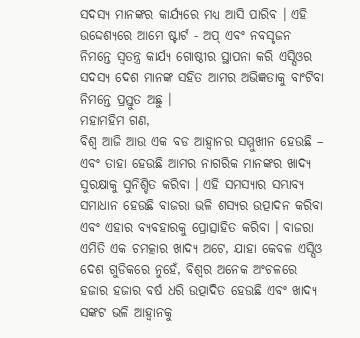ସଦସ୍ୟ ମାନଙ୍କର କାର୍ଯ୍ୟରେ ମଧ୍ୟ ଆସି ପାରିବ । ଏହି ଉଦ୍ଦେଶ୍ୟରେ ଆମେ ଷ୍ଟାର୍ଟ - ଅପ୍ ଏବଂ ନବସୃଜନ ନିମନ୍ତେ ସ୍ୱତନ୍ତ୍ର କାର୍ଯ୍ୟ ଗୋଷ୍ଠୀର ସ୍ଥାପନା କରି ଏସ୍ସିଓର ସଦସ୍ୟ ଦେଶ ମାନଙ୍କ ସହିତ ଆମର ଅଭିଜ୍ଞତାକୁ ବାଂଟିବା ନିମନ୍ତେ ପ୍ରସ୍ତୁତ ଅଛୁ ।
ମହାମହିମ ଗଣ,
ବିଶ୍ୱ ଆଜି ଆଉ ଏକ ବଡ ଆହ୍ୱାନର ସମ୍ମୁଖୀନ ହେଉଛି – ଏବଂ ତାହା ହେଉଛି ଆମର ନାଗରିକ ମାନଙ୍କର ଖାଦ୍ୟ ସୁରକ୍ଷାକୁ ସୁନିଶ୍ଚିତ କରିବା । ଏହି ସମସ୍ୟାର ସମ୍ଭାବ୍ୟ ସମାଧାନ ହେଉଛି ବାଜରା ଭଳି ଶସ୍ୟର ଉତ୍ପାଦନ କରିବା ଏବଂ ଏହାର ବ୍ୟବହାରକୁ ପ୍ରୋତ୍ସାହିତ କରିବା । ବାଜରା ଏମିତି ଏକ ଚମତ୍କାର ଖାଦ୍ୟ ଅଟେ, ଯାହା କେବଳ ଏସ୍ସିଓ ଦେଶ ଗୁଡିକରେ ନୁହେଁ, ବିଶ୍ୱର ଅନେକ ଅଂଚଳରେ ହଜାର ହଜାର ବର୍ଷ ଧରି ଉତ୍ପାଦିତ ହେଉଛି ଏବଂ ଖାଦ୍ୟ ସଙ୍କଟ ଭଳି ଆହ୍ୱାନକୁ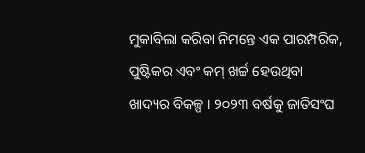ମୁକାବିଲା କରିବା ନିମନ୍ତେ ଏକ ପାରମ୍ପରିକ, ପୁଷ୍ଟିକର ଏବଂ କମ୍ ଖର୍ଚ୍ଚ ହେଉଥିବା ଖାଦ୍ୟର ବିକଳ୍ପ । ୨୦୨୩ ବର୍ଷକୁ ଜାତିସଂଘ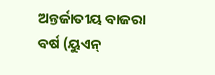ଅନ୍ତର୍ଜାତୀୟ ବାଜରା ବର୍ଷ (ୟୁଏନ୍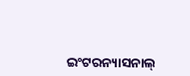ଇଂଟରନ୍ୟାସନାଲ୍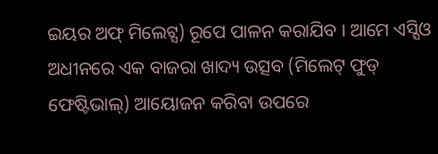ଇୟର ଅଫ୍ ମିଲେଟ୍ସ) ରୂପେ ପାଳନ କରାଯିବ । ଆମେ ଏସ୍ସିଓ ଅଧୀନରେ ଏକ ବାଜରା ଖାଦ୍ୟ ଉତ୍ସବ (ମିଲେଟ୍ ଫୁଡ୍ ଫେଷ୍ଟିଭାଲ୍) ଆୟୋଜନ କରିବା ଉପରେ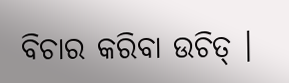ବିଚାର କରିବା ଉଚିତ୍ ।